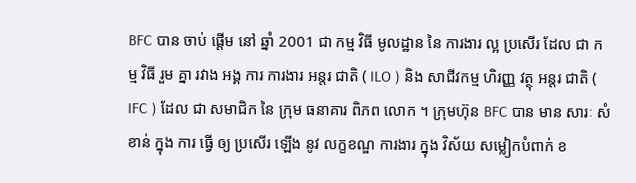BFC បាន ចាប់ ផ្តើម នៅ ឆ្នាំ 2001 ជា កម្ម វិធី មូលដ្ឋាន នៃ ការងារ ល្អ ប្រសើរ ដែល ជា កម្ម វិធី រួម គ្នា រវាង អង្គ ការ ការងារ អន្តរ ជាតិ ( ILO ) និង សាជីវកម្ម ហិរញ្ញ វត្ថុ អន្តរ ជាតិ ( IFC ) ដែល ជា សមាជិក នៃ ក្រុម ធនាគារ ពិភព លោក ។ ក្រុមហ៊ុន BFC បាន មាន សារៈ សំខាន់ ក្នុង ការ ធ្វើ ឲ្យ ប្រសើរ ឡើង នូវ លក្ខខណ្ឌ ការងារ ក្នុង វិស័យ សម្លៀកបំពាក់ ខ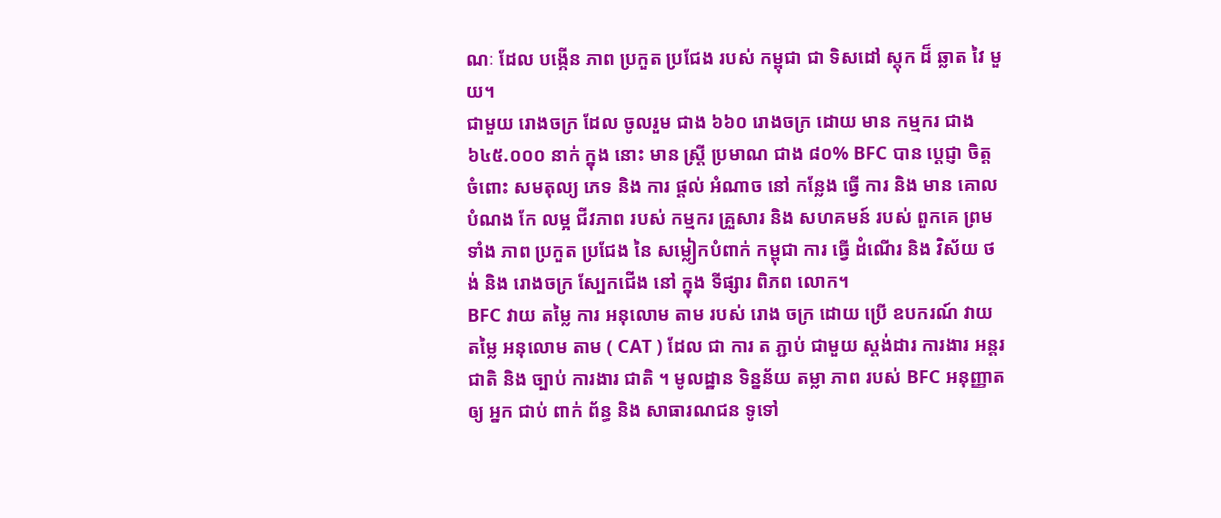ណៈ ដែល បង្កើន ភាព ប្រកួត ប្រជែង របស់ កម្ពុជា ជា ទិសដៅ ស្តុក ដ៏ ឆ្លាត វៃ មួយ។
ជាមួយ រោងចក្រ ដែល ចូលរួម ជាង ៦៦០ រោងចក្រ ដោយ មាន កម្មករ ជាង ៦៤៥.០០០ នាក់ ក្នុង នោះ មាន ស្ត្រី ប្រមាណ ជាង ៨០% BFC បាន ប្តេជ្ញា ចិត្ត ចំពោះ សមតុល្យ ភេទ និង ការ ផ្តល់ អំណាច នៅ កន្លែង ធ្វើ ការ និង មាន គោល បំណង កែ លម្អ ជីវភាព របស់ កម្មករ គ្រួសារ និង សហគមន៍ របស់ ពួកគេ ព្រម ទាំង ភាព ប្រកួត ប្រជែង នៃ សម្លៀកបំពាក់ កម្ពុជា ការ ធ្វើ ដំណើរ និង វិស័យ ថង់ និង រោងចក្រ ស្បែកជើង នៅ ក្នុង ទីផ្សារ ពិភព លោក។
BFC វាយ តម្លៃ ការ អនុលោម តាម របស់ រោង ចក្រ ដោយ ប្រើ ឧបករណ៍ វាយ តម្លៃ អនុលោម តាម ( CAT ) ដែល ជា ការ ត ភ្ជាប់ ជាមួយ ស្តង់ដារ ការងារ អន្តរ ជាតិ និង ច្បាប់ ការងារ ជាតិ ។ មូលដ្ឋាន ទិន្នន័យ តម្លា ភាព របស់ BFC អនុញ្ញាត ឲ្យ អ្នក ជាប់ ពាក់ ព័ន្ធ និង សាធារណជន ទូទៅ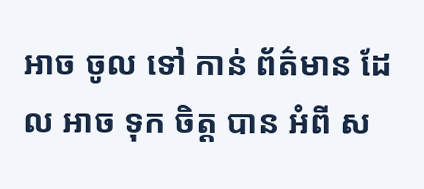អាច ចូល ទៅ កាន់ ព័ត៌មាន ដែល អាច ទុក ចិត្ត បាន អំពី ស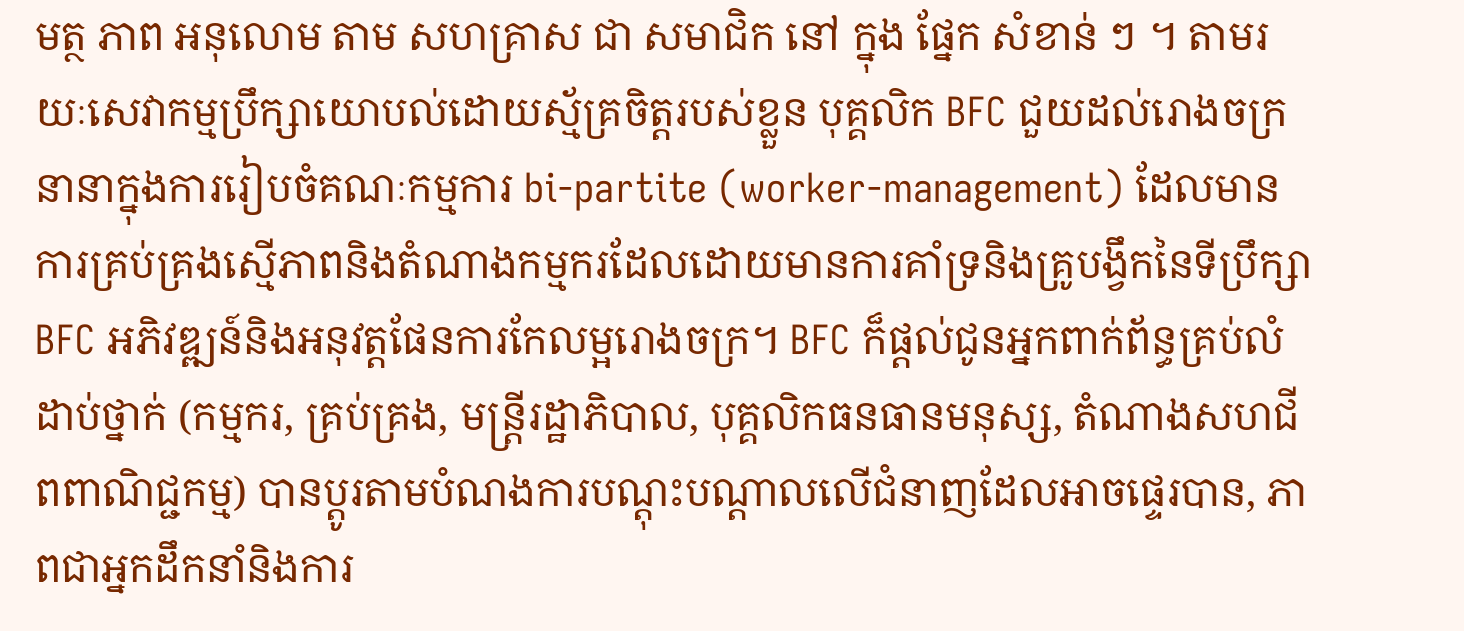មត្ថ ភាព អនុលោម តាម សហគ្រាស ជា សមាជិក នៅ ក្នុង ផ្នែក សំខាន់ ៗ ។ តាមរយៈសេវាកម្មប្រឹក្សាយោបល់ដោយស្ម័គ្រចិត្តរបស់ខ្លួន បុគ្គលិក BFC ជួយដល់រោងចក្រនានាក្នុងការរៀបចំគណៈកម្មការ bi-partite (worker-management) ដែលមានការគ្រប់គ្រងស្មើភាពនិងតំណាងកម្មករដែលដោយមានការគាំទ្រនិងគ្រូបង្វឹកនៃទីប្រឹក្សា BFC អភិវឌ្ឍន៍និងអនុវត្តផែនការកែលម្អរោងចក្រ។ BFC ក៏ផ្តល់ជូនអ្នកពាក់ព័ន្ធគ្រប់លំដាប់ថ្នាក់ (កម្មករ, គ្រប់គ្រង, មន្ត្រីរដ្ឋាភិបាល, បុគ្គលិកធនធានមនុស្ស, តំណាងសហជីពពាណិជ្ជកម្ម) បានប្ដូរតាមបំណងការបណ្តុះបណ្តាលលើជំនាញដែលអាចផ្ទេរបាន, ភាពជាអ្នកដឹកនាំនិងការ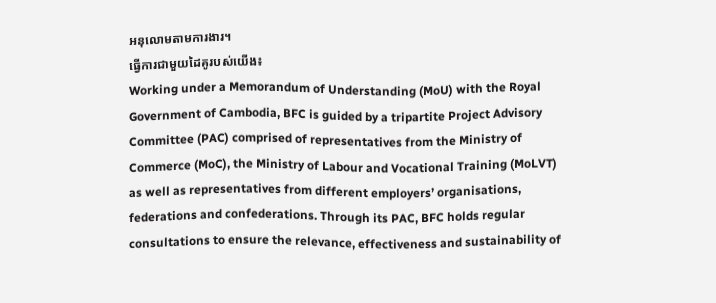អនុលោមតាមការងារ។
ធ្វើការជាមួយដៃគូរបស់យើង៖
Working under a Memorandum of Understanding (MoU) with the Royal Government of Cambodia, BFC is guided by a tripartite Project Advisory Committee (PAC) comprised of representatives from the Ministry of Commerce (MoC), the Ministry of Labour and Vocational Training (MoLVT) as well as representatives from different employers’ organisations, federations and confederations. Through its PAC, BFC holds regular consultations to ensure the relevance, effectiveness and sustainability of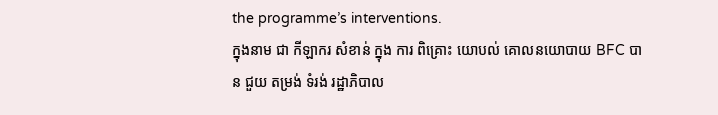the programme’s interventions.
ក្នុងនាម ជា កីឡាករ សំខាន់ ក្នុង ការ ពិគ្រោះ យោបល់ គោលនយោបាយ BFC បាន ជួយ តម្រង់ ទំរង់ រដ្ឋាភិបាល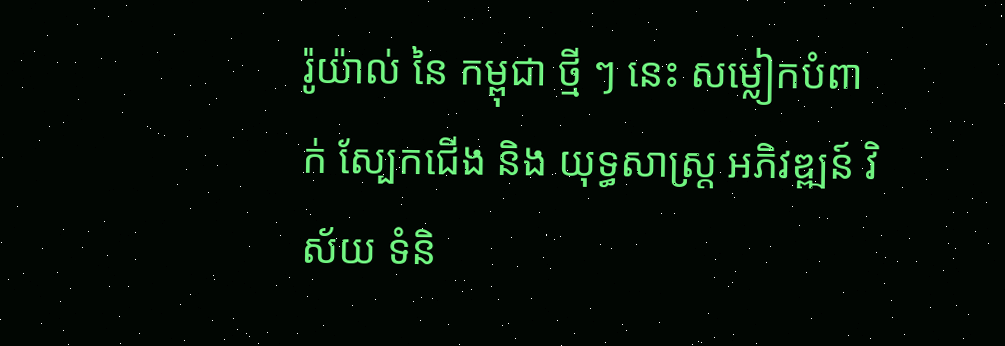រ៉ូយ៉ាល់ នៃ កម្ពុជា ថ្មី ៗ នេះ សម្លៀកបំពាក់ ស្បែកជើង និង យុទ្ធសាស្ត្រ អភិវឌ្ឍន៍ វិស័យ ទំនិ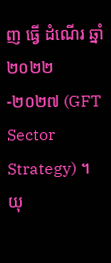ញ ធ្វើ ដំណើរ ឆ្នាំ ២០២២-២០២៧ (GFT Sector Strategy) ។ យុ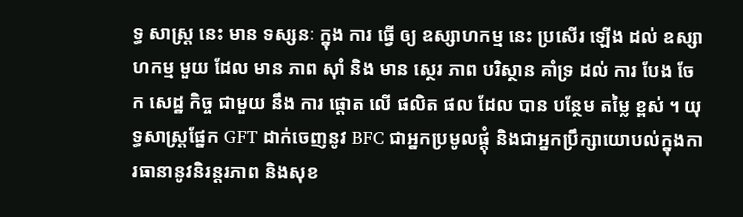ទ្ធ សាស្ត្រ នេះ មាន ទស្សនៈ ក្នុង ការ ធ្វើ ឲ្យ ឧស្សាហកម្ម នេះ ប្រសើរ ឡើង ដល់ ឧស្សាហកម្ម មួយ ដែល មាន ភាព ស៊ាំ និង មាន ស្ថេរ ភាព បរិស្ថាន គាំទ្រ ដល់ ការ បែង ចែក សេដ្ឋ កិច្ច ជាមួយ នឹង ការ ផ្តោត លើ ផលិត ផល ដែល បាន បន្ថែម តម្លៃ ខ្ពស់ ។ យុទ្ធសាស្រ្តផ្នែក GFT ដាក់ចេញនូវ BFC ជាអ្នកប្រមូលផ្តុំ និងជាអ្នកប្រឹក្សាយោបល់ក្នុងការធានានូវនិរន្តរភាព និងសុខ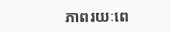ភាពរយៈពេ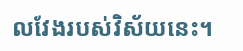លវែងរបស់វិស័យនេះ។